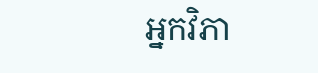អ្នកវិភា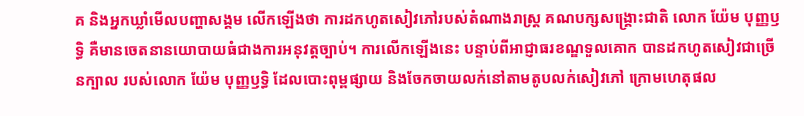គ និងអ្នកឃ្លាំមើលបញ្ហាសង្គម លើកឡើងថា ការដកហូតសៀវភៅរបស់តំណាងរាស្ត្រ គណបក្សសង្គ្រោះជាតិ លោក យ៉ែម បុញ្ញឫទ្ធិ គឺមានចេតនានយោបាយធំជាងការអនុវត្តច្បាប់។ ការលើកឡើងនេះ បន្ទាប់ពីអាជ្ញាធរខណ្ឌទួលគោក បានដកហូតសៀវជាច្រើនក្បាល របស់លោក យ៉ែម បុញ្ញឫទ្ធិ ដែលបោះពុម្ពផ្សាយ និងចែកចាយលក់នៅតាមតូបលក់សៀវភៅ ក្រោមហេតុផល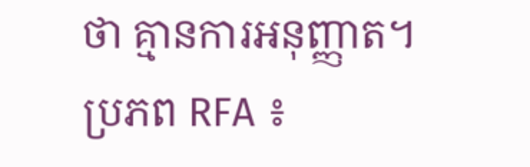ថា គ្មានការអនុញ្ញាត។
ប្រភព RFA ៖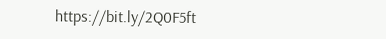https://bit.ly/2Q0F5ft